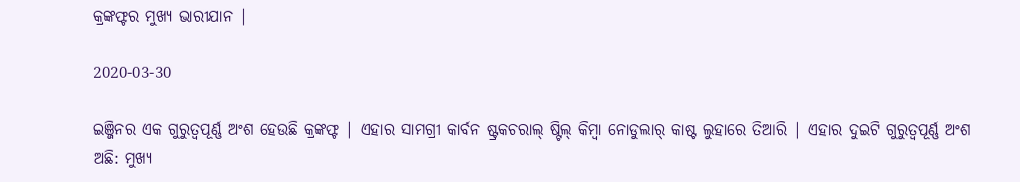କ୍ରଙ୍କଫ୍ଟର ମୁଖ୍ୟ ଭାରୀଯାନ |

2020-03-30

ଇଞ୍ଜିନର ଏକ ଗୁରୁତ୍ୱପୂର୍ଣ୍ଣ ଅଂଶ ହେଉଛି କ୍ରଙ୍କଫ୍ଟ | ଏହାର ସାମଗ୍ରୀ କାର୍ବନ ଷ୍ଟ୍ରକଚରାଲ୍ ଷ୍ଟିଲ୍ କିମ୍ବା ନୋଡୁଲାର୍ କାଷ୍ଟ ଲୁହାରେ ତିଆରି | ଏହାର ଦୁଇଟି ଗୁରୁତ୍ୱପୂର୍ଣ୍ଣ ଅଂଶ ଅଛି: ମୁଖ୍ୟ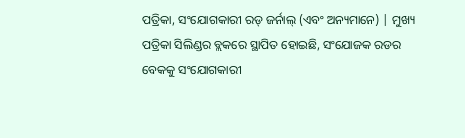ପତ୍ରିକା, ସଂଯୋଗକାରୀ ରଡ୍ ଜର୍ନାଲ୍ (ଏବଂ ଅନ୍ୟମାନେ) | ମୁଖ୍ୟ ପତ୍ରିକା ସିଲିଣ୍ଡର ବ୍ଲକରେ ସ୍ଥାପିତ ହୋଇଛି, ସଂଯୋଜକ ରଡର ବେକକୁ ସଂଯୋଗକାରୀ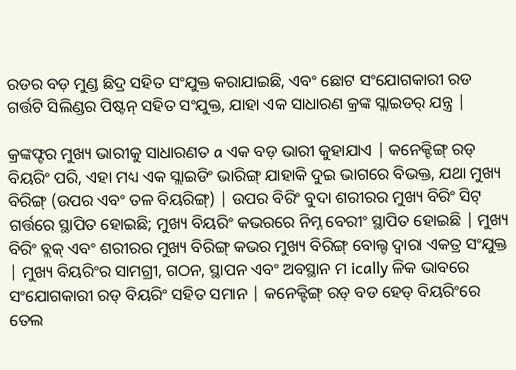ରଡର ବଡ଼ ମୁଣ୍ଡ ଛିଦ୍ର ସହିତ ସଂଯୁକ୍ତ କରାଯାଇଛି, ଏବଂ ଛୋଟ ସଂଯୋଗକାରୀ ରଡ ଗର୍ତ୍ତଟି ସିଲିଣ୍ଡର ପିଷ୍ଟନ୍ ସହିତ ସଂଯୁକ୍ତ, ଯାହା ଏକ ସାଧାରଣ କ୍ରଙ୍କ ସ୍ଲାଇଡର୍ ଯନ୍ତ୍ର |

କ୍ରଙ୍କଫ୍ଟର ମୁଖ୍ୟ ଭାରୀକୁ ସାଧାରଣତ a ଏକ ବଡ଼ ଭାରୀ କୁହାଯାଏ | କନେକ୍ଟିଙ୍ଗ୍ ରଡ୍ ବିୟରିଂ ପରି, ଏହା ମଧ୍ୟ ଏକ ସ୍ଲାଇଡିଂ ଭାରିଙ୍ଗ୍ ଯାହାକି ଦୁଇ ଭାଗରେ ବିଭକ୍ତ, ଯଥା ମୁଖ୍ୟ ବିରିଙ୍ଗ୍ (ଉପର ଏବଂ ତଳ ବିୟରିଙ୍ଗ୍) | ଉପର ବିରିଂ ବୁଦା ଶରୀରର ମୁଖ୍ୟ ବିରିଂ ସିଟ୍ ଗର୍ତ୍ତରେ ସ୍ଥାପିତ ହୋଇଛି; ମୁଖ୍ୟ ବିୟରିଂ କଭରରେ ନିମ୍ନ ବେରୀଂ ସ୍ଥାପିତ ହୋଇଛି | ମୁଖ୍ୟ ବିରିଂ ବ୍ଲକ୍ ଏବଂ ଶରୀରର ମୁଖ୍ୟ ବିରିଙ୍ଗ୍ କଭର ମୁଖ୍ୟ ବିରିଙ୍ଗ୍ ବୋଲ୍ଟ ଦ୍ୱାରା ଏକତ୍ର ସଂଯୁକ୍ତ | ମୁଖ୍ୟ ବିୟରିଂର ସାମଗ୍ରୀ, ଗଠନ, ସ୍ଥାପନ ଏବଂ ଅବସ୍ଥାନ ମ ically ଳିକ ଭାବରେ ସଂଯୋଗକାରୀ ରଡ୍ ବିୟରିଂ ସହିତ ସମାନ | କନେକ୍ଟିଙ୍ଗ୍ ରଡ୍ ବଡ ହେଡ୍ ବିୟରିଂରେ ତେଲ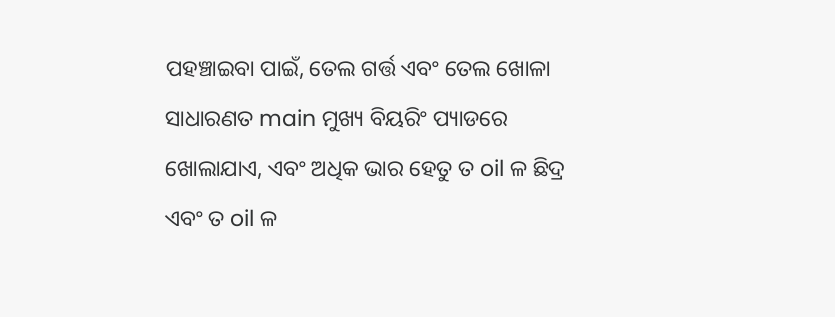ପହଞ୍ଚାଇବା ପାଇଁ, ତେଲ ଗର୍ତ୍ତ ଏବଂ ତେଲ ଖୋଳା ସାଧାରଣତ main ମୁଖ୍ୟ ବିୟରିଂ ପ୍ୟାଡରେ ଖୋଲାଯାଏ, ଏବଂ ଅଧିକ ଭାର ହେତୁ ତ oil ଳ ଛିଦ୍ର ଏବଂ ତ oil ଳ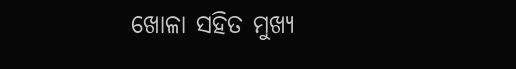ଖୋଳା ସହିତ ମୁଖ୍ୟ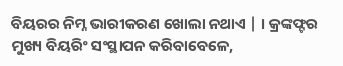ବିୟରର ନିମ୍ନ ଭାରୀକରଣ ଖୋଲା ନଥାଏ | । କ୍ରଙ୍କଫ୍ଟର ମୁଖ୍ୟ ବିୟରିଂ ସଂସ୍ଥାପନ କରିବାବେଳେ,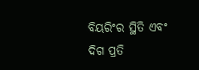ବିୟରିଂର ସ୍ଥିତି ଏବଂ ଦିଗ ପ୍ରତି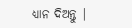ଧ୍ୟାନ ଦିଅନ୍ତୁ |